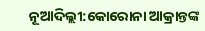ନୂଆଦିଲ୍ଲୀ:କୋରୋନା ଆକ୍ରାନ୍ତଙ୍କ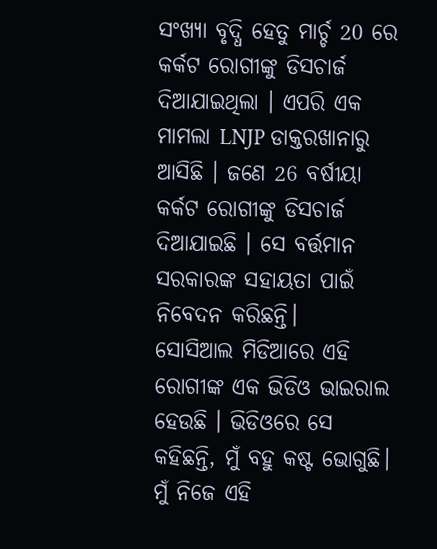ସଂଖ୍ୟା ବୃଦ୍ଧି ହେତୁ ମାର୍ଚ୍ଚ 20 ରେ କର୍କଟ ରୋଗୀଙ୍କୁ ଡିସଚାର୍ଜ ଦିଆଯାଇଥିଲା । ଏପରି ଏକ ମାମଲା LNJP ଡାକ୍ତରଖାନାରୁ ଆସିଛି । ଜଣେ 26 ବର୍ଷୀୟା କର୍କଟ ରୋଗୀଙ୍କୁ ଡିସଚାର୍ଜ ଦିଆଯାଇଛି । ସେ ବର୍ତ୍ତମାନ ସରକାରଙ୍କ ସହାୟତା ପାଇଁ ନିବେଦନ କରିଛନ୍ତି।
ସୋସିଆଲ ମିଡିଆରେ ଏହି ରୋଗୀଙ୍କ ଏକ ଭିଡିଓ ଭାଇରାଲ ହେଉଛି । ଭିଡିଓରେ ସେ କହିଛନ୍ତି, ମୁଁ ବହୁ କଷ୍ଟ ଭୋଗୁଛି। ମୁଁ ନିଜେ ଏହି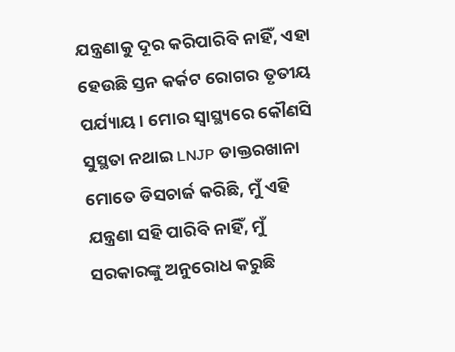ଯନ୍ତ୍ରଣାକୁ ଦୂର କରିପାରିବି ନାହିଁ, ଏହା ହେଉଛି ସ୍ତନ କର୍କଟ ରୋଗର ତୃତୀୟ ପର୍ଯ୍ୟାୟ। ମୋର ସ୍ବାସ୍ଥ୍ୟରେ କୌଣସି ସୁସ୍ଥତା ନଥାଇ LNJP ଡାକ୍ତରଖାନା ମୋତେ ଡିସଚାର୍ଜ କରିଛି, ମୁଁ ଏହି ଯନ୍ତ୍ରଣା ସହି ପାରିବି ନାହିଁ, ମୁଁ ସରକାରଙ୍କୁ ଅନୁରୋଧ କରୁଛି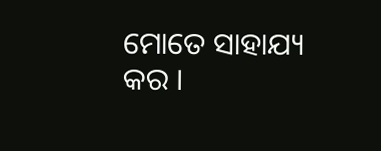ମୋତେ ସାହାଯ୍ୟ କର ।